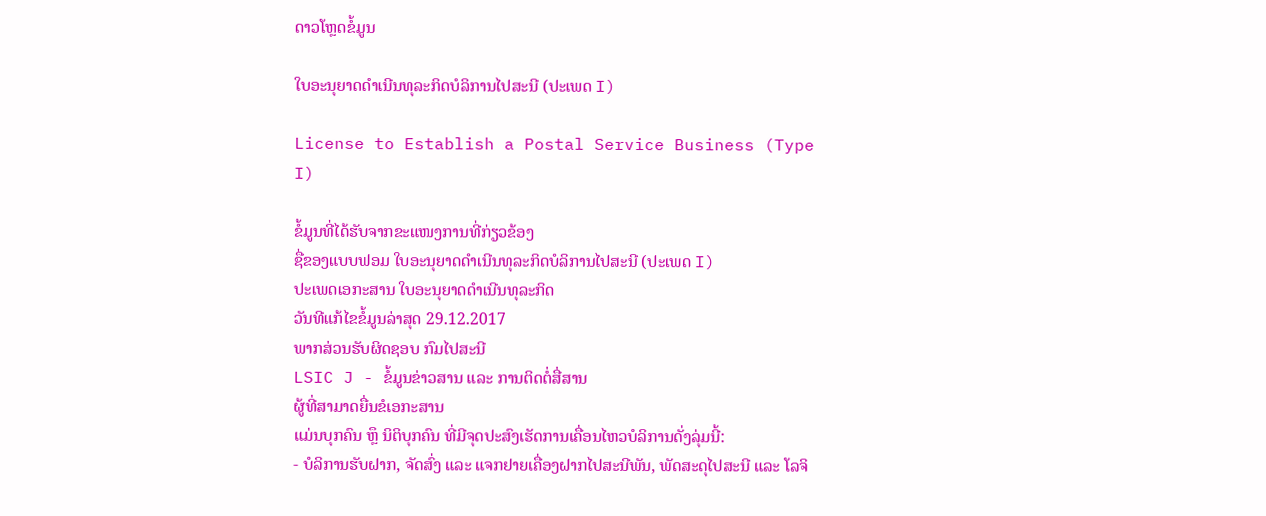ດາວໂຫຼດຂໍ້ມູນ

ໃບອະນຸຍາດດຳເນີນທຸລະກິດບໍລິການໄປສະນີ (ປະເພດ I)

License to Establish a Postal Service Business (Type I)

ຂໍ້ມູນທີ່ໄດ້ຮັບຈາກຂະແໜງການທີ່ກ່ຽວຂ້ອງ
ຊື່ຂອງແບບຟອມ ໃບອະນຸຍາດດຳເນີນທຸລະກິດບໍລິການໄປສະນີ (ປະເພດ I)
ປະເພດເອກະສານ ໃບອະນຸຍາດດໍາເນີນທຸລະກິດ
ວັນທີແກ້ໄຂຂໍ້ມູນລ່າສຸດ 29.12.2017
ພາກສ່ວນຮັບຜິດຊອບ ກົມໄປສະນີ
LSIC J - ຂໍ້ມູນຂ່າວສານ ແລະ ການຕິດຕໍ່ສື່ສານ
ຜູ້ທີ່ສາມາດຍື່ນຂໍເອກະສານ
ແມ່ນບຸກຄົນ ຫຼຶ ນິຕິບຸກຄົນ ທີ່ມີຈຸດປະສົງເຮັດການເຄື່ອນໄຫວບໍລິການດັ່ງລຸ່ມນີ້:
- ບໍລິການຮັບຝາກ, ຈັດສົ່ງ ແລະ ແຈກຢາຍເຄື່ອງຝາກໄປສະນີພັນ, ພັດສະດຸໄປສະນີ ແລະ ໂລຈິ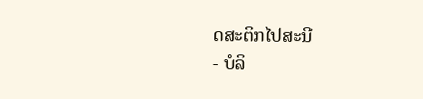ດສະຕິກໄປສະນີ
- ບໍລິ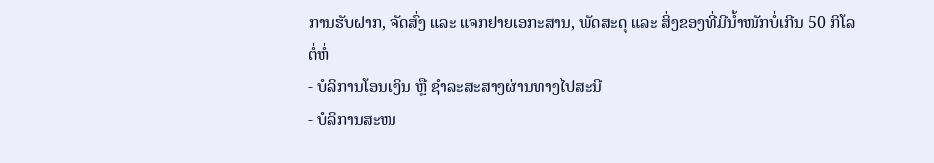ການຮັບຝາກ, ຈັດສົ່ງ ແລະ ແຈກຢາຍເອກະສານ, ພັດສະດຸ ແລະ ສິ່ງຂອງທີ່ມີນ້ຳໜັກບໍ່ເກີນ 50 ກິໂລ ຕໍ່ຫໍ່
- ບໍລິການໂອນເງິນ ຫຼື ຊຳລະສະສາງຜ່ານທາງໄປສະນີ
- ບໍລິການສະໜ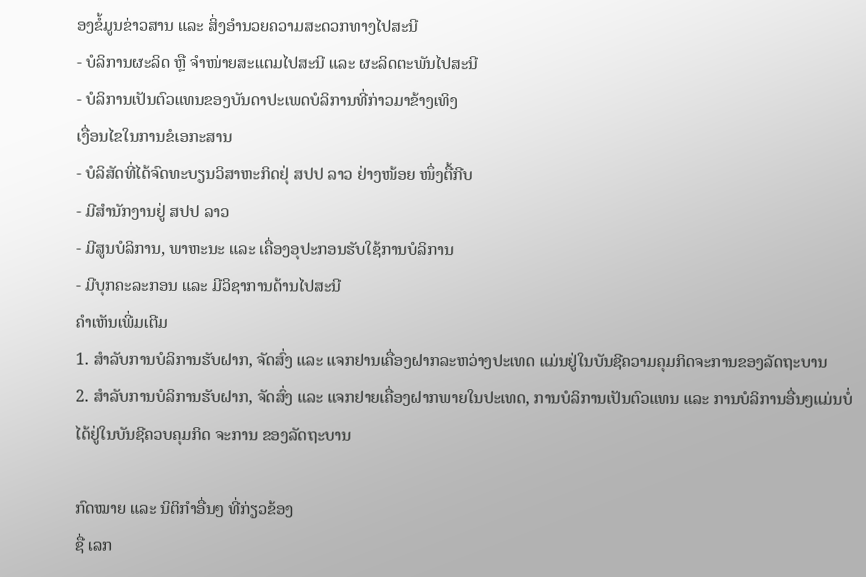ອງຂໍ້ມູນຂ່າວສານ ແລະ ສິ່ງອຳນວຍຄວາມສະດວກທາງໄປສະນີ
- ບໍລິການຜະລິດ ຫຼື ຈຳໜ່າຍສະແຕມໄປສະນີ ແລະ ຜະລິດຕະພັນໄປສະນີ
- ບໍລິການເປັນຕົວແທນຂອງບັນດາປະເພດບໍລິການທີ່ກ່າວມາຂ້າງເທິງ
ເງື່ອນໄຂໃນການຂໍເອກະສານ
- ບໍລິສັດທີ່ໄດ້ຈົດທະບຽນວິສາຫະກິດຢຸ່ ສປປ ລາວ ຢ່າງໜ້ອຍ ໜຶ່ງຕື້ກີບ
- ມີສຳນັກງານຢູ່ ສປປ ລາວ
- ມີສູນບໍລິການ, ພາຫະນະ ແລະ ເຄື່ອງອຸປະກອນຮັບໃຊ້ການບໍລິການ
- ມີບຸກຄະລະກອນ ແລະ ມີວິຊາການດ້ານໄປສະນີ
ຄໍາເຫັນເພີ່ມເຕີມ
1. ສຳລັບການບໍລິການຮັບຝາກ, ຈັດສົ່ງ ແລະ ແຈກຢານເຄື່ອງຝາກລະຫວ່າງປະເທດ ແມ່ນຢູ່ໃນບັນຊີຄວາມຄຸມກິດຈະການຂອງລັດຖະບານ
2. ສຳລັບການບໍລິການຮັບຝາກ, ຈັດສົ່ງ ແລະ ແຈກຢາຍເຄື່ອງຝາກພາຍໃນປະເທດ, ການບໍລິການເປັນຕົວແທນ ແລະ ການບໍລິການອື່ນໆແມ່ນບໍ່ໄດ້ຢູ່ໃນບັນຊີຄວບຄຸມກິດ ຈະການ ຂອງລັດຖະບານ

ກົດໝາຍ ແລະ ນິຕິກໍາອື່ນໆ ທີ່ກ່ຽວຂ້ອງ
ຊື່ ເລກ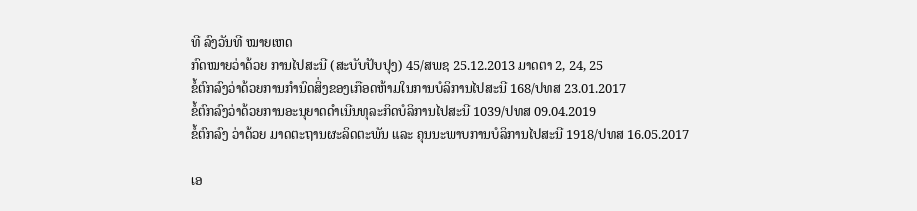ທີ ລົງວັນທີ ໝາຍເຫດ
ກົດໝາຍວ່າດ້ວຍ ການໄປສະນີ (ສະບັບປັບປຸງ) 45/ສພຊ 25.12.2013 ມາດຕາ 2, 24, 25
ຂໍ້ຕົກລົງວ່າດ້ວຍການກຳນົດສິ່ງຂອງເກືອດຫ້າມໃນການບໍລິການໄປສະນີ 168/ປທສ 23.01.2017
ຂໍ້ຕົກລົງວ່າດ້ວຍການອະນຸຍາດດຳເນີນທຸລະກິດບໍລິການໄປສະນີ 1039/ປທສ 09.04.2019
ຂໍ້ຕົກລົງ ວ່າດ້ວຍ ມາດຕະຖານຜະລິດຕະພັນ ແລະ ຄຸນນະພາບການບໍລິການໄປສະນີ 1918/ປທສ 16.05.2017

ເອ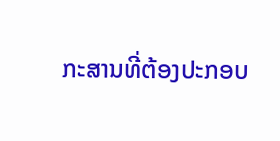ກະສານທີ່ຕ້ອງປະກອບ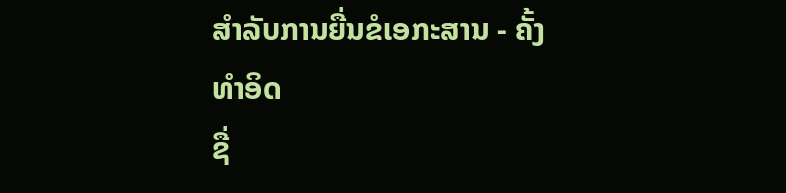ສຳລັບການຍື່ນຂໍເອກະສານ - ຄັ້ງທໍາອິດ
ຊື່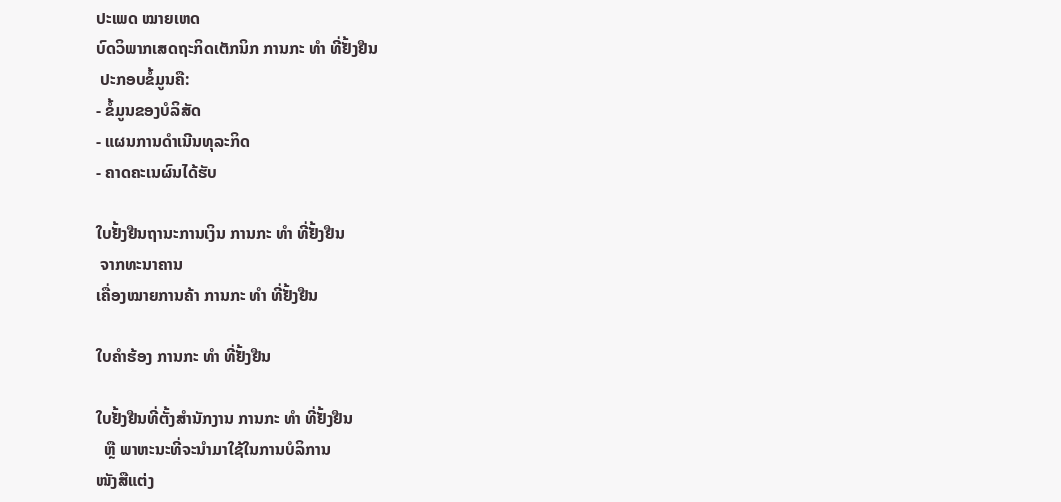ປະເພດ ໝາຍເຫດ
ບົດວິພາກເສດຖະກິດເຕັກນິກ ການກະ ທຳ ທີ່ຢັ້ງຢືນ
 ປະກອບຂໍ້ມູນຄື:
- ຂໍ້ມູນຂອງບໍລິສັດ
- ແຜນການດຳເນີນທຸລະກິດ
- ຄາດຄະເນຜົນໄດ້ຮັບ

ໃບຢັ້ງຢືນຖານະການເງິນ ການກະ ທຳ ທີ່ຢັ້ງຢືນ
 ຈາກທະນາຄານ
ເຄື່ອງໝາຍການຄ້າ ການກະ ທຳ ທີ່ຢັ້ງຢືນ

ໃບຄຳຮ້ອງ ການກະ ທຳ ທີ່ຢັ້ງຢືນ

ໃບຢັ້ງຢືນທີ່ຕັ້ງສຳນັກງານ ການກະ ທຳ ທີ່ຢັ້ງຢືນ
  ຫຼື ພາຫະນະທີ່ຈະນຳມາໃຊ້ໃນການບໍລິການ
ໜັງສືແຕ່ງ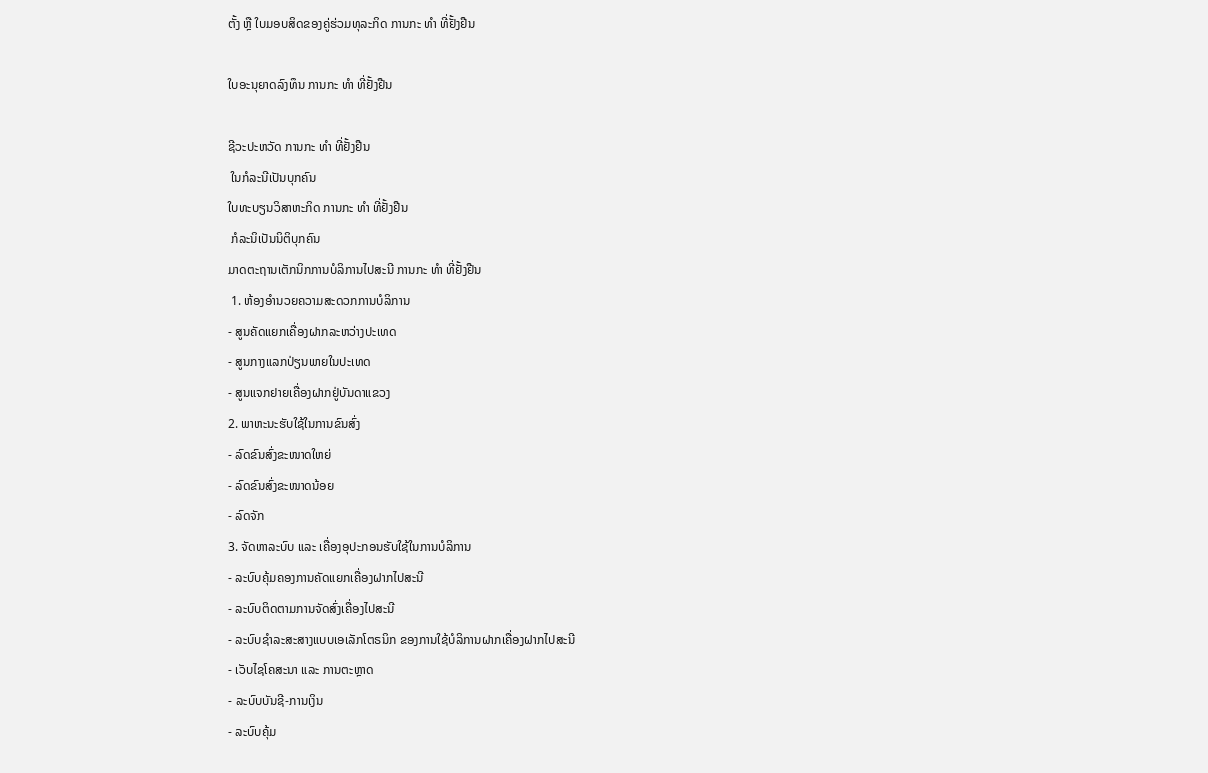ຕັ້ງ ຫຼື ໃບມອບສິດຂອງຄູ່ຮ່ວມທຸລະກິດ ການກະ ທຳ ທີ່ຢັ້ງຢືນ

ໃບອະນຸຍາດລົງທຶນ ການກະ ທຳ ທີ່ຢັ້ງຢືນ

ຊີວະປະຫວັດ ການກະ ທຳ ທີ່ຢັ້ງຢືນ
 ໃນກໍລະນີເປັນບຸກຄົນ
ໃບທະບຽນວິສາຫະກິດ ການກະ ທຳ ທີ່ຢັ້ງຢືນ
 ກໍລະນິເປັນນິຕິບຸກຄົນ
ມາດຕະຖານເຕັກນິກການບໍລິການໄປສະນີ ການກະ ທຳ ທີ່ຢັ້ງຢືນ
 1. ຫ້ອງອຳນວຍຄວາມສະດວກການບໍລິການ
- ສູນຄັດແຍກເຄື່ອງຝາກລະຫວ່າງປະເທດ
- ສູນກາງແລກປ່ຽນພາຍໃນປະເທດ
- ສູນແຈກຢາຍເຄື່ອງຝາກຢູ່ບັນດາແຂວງ
2. ພາຫະນະຮັບໃຊ້ໃນການຂົນສົ່ງ
- ລົດຂົນສົ່ງຂະໜາດໃຫຍ່
- ລົດຂົນສົ່ງຂະໜາດນ້ອຍ
- ລົດຈັກ
3. ຈັດຫາລະບົບ ແລະ ເຄື່ອງອຸປະກອນຮັບໃຊ້ໃນການບໍລິການ
- ລະບົບຄຸ້ມຄອງການຄັດແຍກເຄື່ອງຝາກໄປສະນີ
- ລະບົບຕິດຕາມການຈັດສົ່ງເຄື່ອງໄປສະນີ
- ລະບົບຊຳລະສະສາງແບບເອເລັກໂຕຣນິກ ຂອງການໃຊ້ບໍລິການຝາກເຄື່ອງຝາກໄປສະນີ
- ເວັບໄຊໂຄສະນາ ແລະ ການຕະຫຼາດ
- ລະບົບບັນຊີ-ການເງິນ
- ລະບົບຄຸ້ມ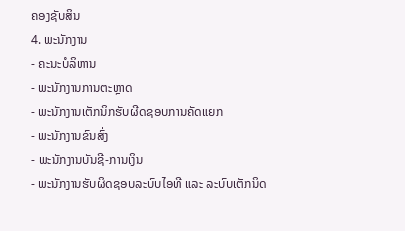ຄອງຊັບສິນ
4. ພະນັກງານ
- ຄະນະບໍລິຫານ
- ພະນັກງານການຕະຫຼາດ
- ພະນັກງານເຕັກນິກຮັບຜີດຊອບການຄັດແຍກ
- ພະນັກງານຂົນສົ່ງ
- ພະນັກງານບັນຊີ-ການເງິນ
- ພະນັກງານຮັບຜິດຊອບລະບົບໄອທີ ແລະ ລະບົບເຕັກນິດ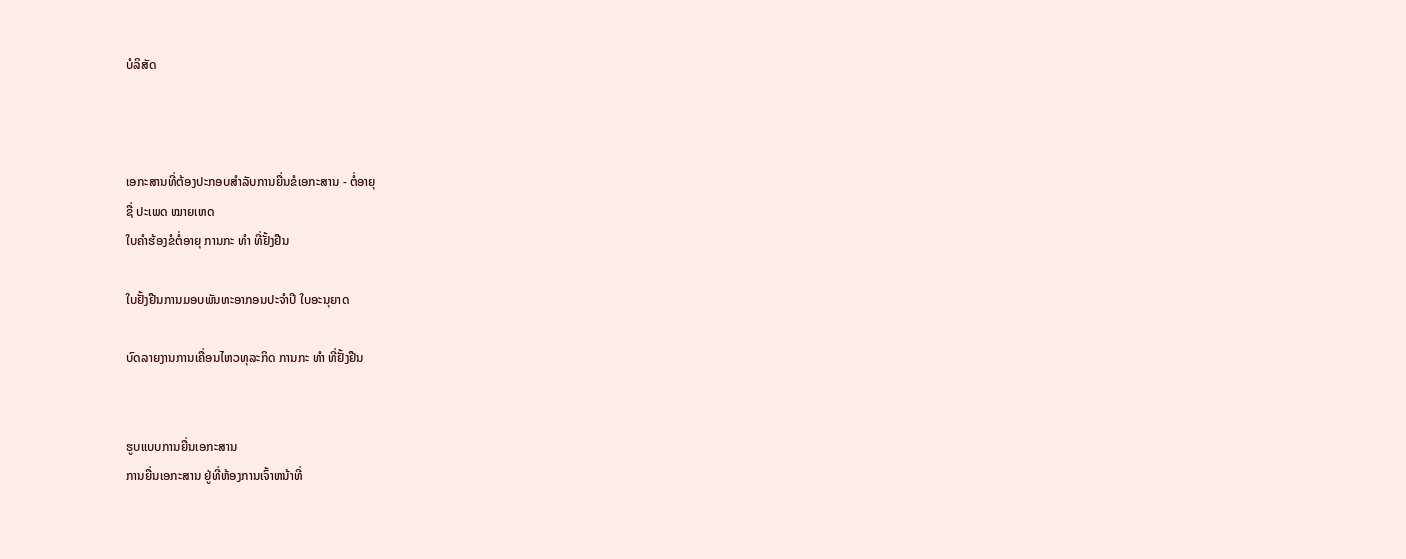ບໍລິສັດ



ເອກະສານທີ່ຕ້ອງປະກອບສຳລັບການຍື່ນຂໍເອກະສານ - ຕໍ່ອາຍຸ
ຊື່ ປະເພດ ໝາຍເຫດ
ໃບຄຳຮ້ອງຂໍຕໍ່ອາຍຸ ການກະ ທຳ ທີ່ຢັ້ງຢືນ

ໃບຢັ້ງຢືນການມອບພັນທະອາກອນປະຈຳປີ ໃບອະນຸຍາດ

ບົດລາຍງານການເຄື່ອນໄຫວທຸລະກິດ ການກະ ທຳ ທີ່ຢັ້ງຢືນ


ຮູບແບບການຍື່ນເອກະສານ
ການຍື່ນເອກະສານ ຢູ່ທີ່ຫ້ອງການເຈົ້າຫນ້າທີ່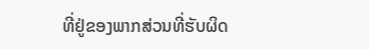ທີ່ຢູ່ຂອງພາກສ່ວນທີ່ຮັບຜິດ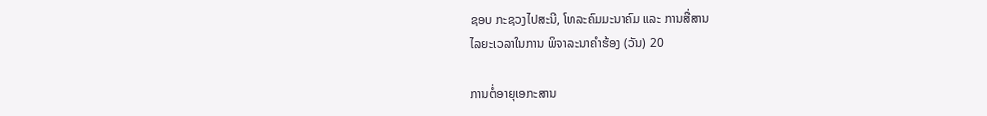ຊອບ ກະຊວງໄປສະນີ, ໂທລະຄົມມະນາຄົມ ແລະ ການສື່ສານ
ໄລຍະເວລາໃນການ ພິຈາລະນາຄຳຮ້ອງ (ວັນ) 20

ການຕໍ່ອາຍຸເອກະສານ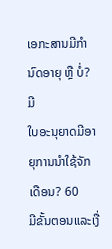ເອກະສານມີກຳນົດອາຍຸ ຫຼື ບໍ່? ມີ
ໃບອະນຸຍາດມີອາຍຸການນຳໃຊ້ຈັກເດືອນ? 60
ມີຂັ້ນຕອນແລະເງື່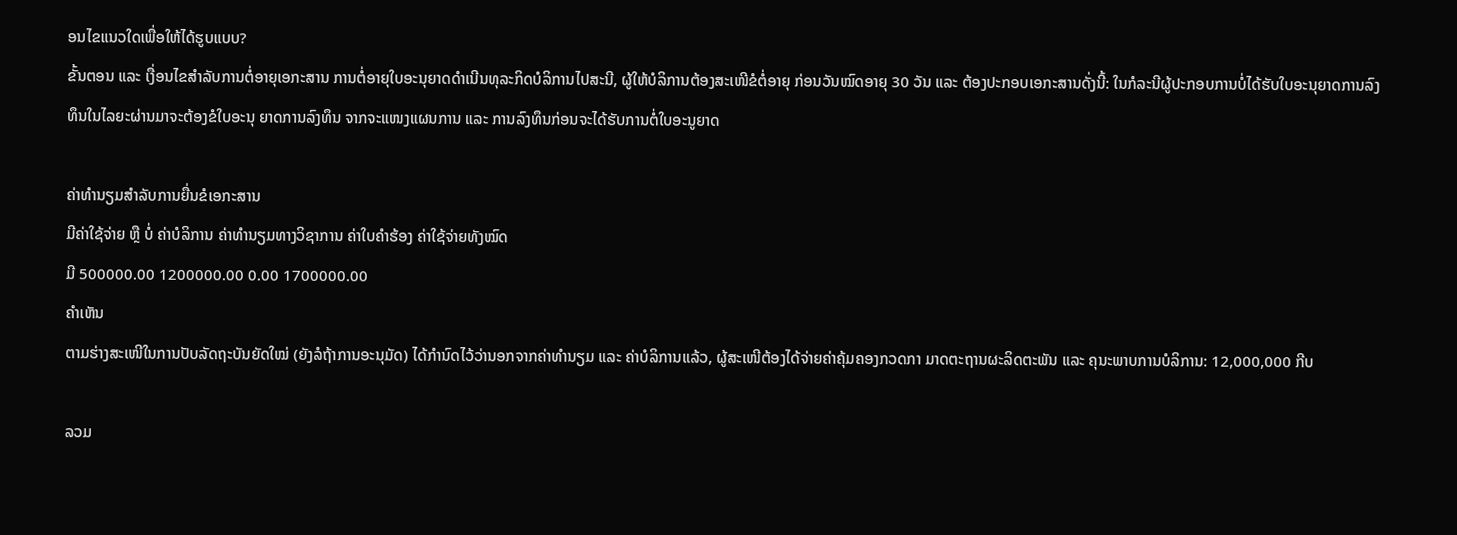ອນໄຂແນວໃດເພື່ອໃຫ້ໄດ້ຮູບແບບ?
ຂັ້ນຕອນ ແລະ ເງື່ອນໄຂສຳລັບການຕໍ່ອາຍຸເອກະສານ ການຕໍ່ອາຍຸໃບອະນຸຍາດດຳເນີນທຸລະກິດບໍລິການໄປສະນີ, ຜູ້ໃຫ້ບໍລິການຕ້ອງສະເໜີຂໍຕໍ່ອາຍຸ ກ່ອນວັນໝົດອາຍຸ 30 ວັນ ແລະ ຕ້ອງປະກອບເອກະສານດັ່ງນີ້: ໃນກໍລະນີຜູ້ປະກອບການບໍ່ໄດ້ຮັບໃບອະນຸຍາດການລົງທຶນໃນໄລຍະຜ່ານມາຈະຕ້ອງຂໍໃບອະນຸ ຍາດການລົງທຶນ ຈາກຈະແໜງແຜນການ ແລະ ການລົງທຶນກ່ອນຈະໄດ້ຮັບການຕໍ່ໃບອະນູຍາດ

ຄ່າທຳນຽມສຳລັບການຍື່ນຂໍເອກະສານ
ມີຄ່າໃຊ້ຈ່າຍ ຫຼື ບໍ່ ຄ່າບໍລິການ ຄ່າທຳນຽມທາງວິຊາການ ຄ່າໃບຄຳຮ້ອງ ຄ່າໃຊ້ຈ່າຍທັງໝົດ
ມີ 500000.00 1200000.00 0.00 1700000.00
ຄຳເຫັນ
ຕາມຮ່າງສະເໜີໃນການປັບລັດຖະບັນຍັດໃໝ່ (ຍັງລໍຖ້າການອະນຸມັດ) ໄດ້ກຳນົດໄວ້ວ່ານອກຈາກຄ່າທຳນຽມ ແລະ ຄ່າບໍລິການແລ້ວ, ຜູ້ສະເໜີຕ້ອງໄດ້ຈ່າຍຄ່າຄຸ້ມຄອງກວດກາ ມາດຕະຖານຜະລິດຕະພັນ ແລະ ຄຸນະພາບການບໍລິການ: 12,000,000 ກີບ

ລວມ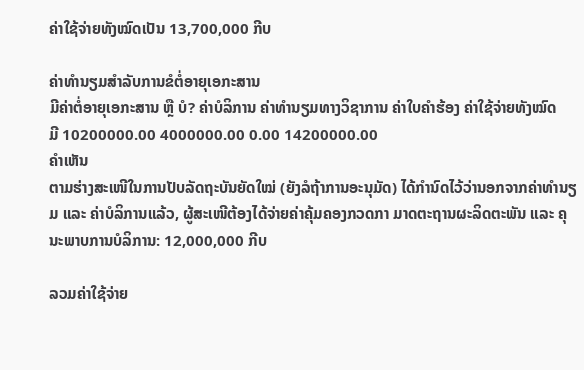ຄ່າໃຊ້ຈ່າຍທັງໝົດເປັນ 13,700,000 ກີບ

ຄ່າທຳນຽມສຳລັບການຂໍຕໍ່ອາຍຸເອກະສານ
ມີຄ່າຕໍ່ອາຍຸເອກະສານ ຫຼື ບໍ? ຄ່າບໍລິການ ຄ່າທຳນຽມທາງວິຊາການ ຄ່າໃບຄຳຮ້ອງ ຄ່າໃຊ້ຈ່າຍທັງໝົດ
ມີ 10200000.00 4000000.00 0.00 14200000.00
ຄຳເຫັນ
ຕາມຮ່າງສະເໜີໃນການປັບລັດຖະບັນຍັດໃໝ່ (ຍັງລໍຖ້າການອະນຸມັດ) ໄດ້ກຳນົດໄວ້ວ່ານອກຈາກຄ່າທຳນຽມ ແລະ ຄ່າບໍລິການແລ້ວ, ຜູ້ສະເໜີຕ້ອງໄດ້ຈ່າຍຄ່າຄຸ້ມຄອງກວດກາ ມາດຕະຖານຜະລິດຕະພັນ ແລະ ຄຸນະພາບການບໍລິການ: 12,000,000 ກີບ

ລວມຄ່າໃຊ້ຈ່າຍ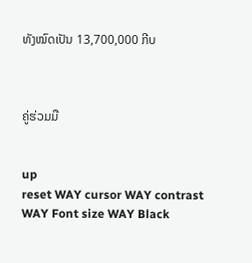ທັງໝົດເປັນ 13,700,000 ກີບ



ຄູ່ຮ່ວມມື


up
reset WAY cursor WAY contrast WAY Font size WAY Black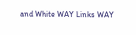and White WAY Links WAY